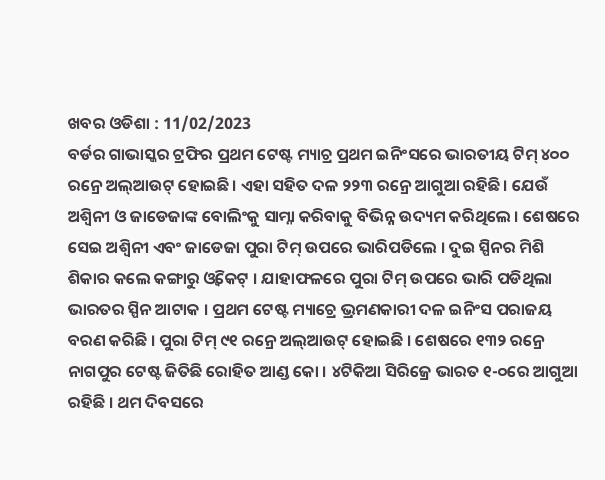ଖବର ଓଡିଶା : 11/02/2023
ବର୍ଡର ଗାଭାସ୍କର ଟ୍ରଫିର ପ୍ରଥମ ଟେଷ୍ଟ ମ୍ୟାଚ୍ର ପ୍ରଥମ ଇନିଂସରେ ଭାରତୀୟ ଟିମ୍ ୪୦୦ ରନ୍ରେ ଅଲ୍ଆଉଟ୍ ହୋଇଛି। ଏହା ସହିତ ଦଳ ୨୨୩ ରନ୍ରେ ଆଗୁଆ ରହିଛି। ଯେଉଁ ଅଶ୍ୱିନୀ ଓ ଜାଡେଜାଙ୍କ ବୋଲିଂକୁ ସାମ୍ନା କରିବାକୁ ବିଭିନ୍ନ ଉଦ୍ୟମ କରିଥିଲେ । ଶେଷରେ ସେଇ ଅଶ୍ୱିନୀ ଏବଂ ଜାଡେଜା ପୁରା ଟିମ୍ ଉପରେ ଭାରିପଡିଲେ । ଦୁଇ ସ୍ପିନର ମିଶି ଶିକାର କଲେ କଙ୍ଗାରୁ ଓ୍ୱିକେଟ୍ । ଯାହାଫଳରେ ପୁରା ଟିମ୍ ଉପରେ ଭାରି ପଡିଥିଲା ଭାରତର ସ୍ପିନ ଆଟାକ । ପ୍ରଥମ ଟେଷ୍ଟ ମ୍ୟାଚ୍ରେ ଭ୍ରମଣକାରୀ ଦଳ ଇନିଂସ ପରାଜୟ ବରଣ କରିଛି । ପୁରା ଟିମ୍ ୯୧ ରନ୍ରେ ଅଲ୍ଆଉଟ୍ ହୋଇଛି । ଶେଷରେ ୧୩୨ ରନ୍ରେ ନାଗପୁର ଟେଷ୍ଟ ଜିତିଛି ରୋହିତ ଆଣ୍ଡ କୋ । ୪ଟିକିଆ ସିରିଜ୍ରେ ଭାରତ ୧-୦ରେ ଆଗୁଆ ରହିଛି । ଥମ ଦିବସରେ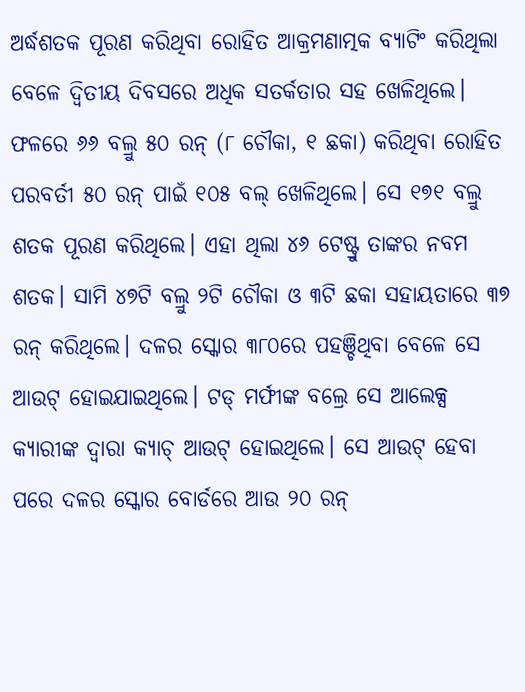ଅର୍ଦ୍ଧଶତକ ପୂରଣ କରିଥିବା ରୋହିତ ଆକ୍ରମଣାତ୍ମକ ବ୍ୟାଟିଂ କରିଥିଲା ବେଳେ ଦ୍ବିତୀୟ ଦିବସରେ ଅଧିକ ସତର୍କତାର ସହ ଖେଳିଥିଲେ। ଫଳରେ ୬୬ ବଲ୍ରୁ ୫୦ ରନ୍ (୮ ଚୌକା, ୧ ଛକା) କରିଥିବା ରୋହିତ ପରବର୍ତୀ ୫୦ ରନ୍ ପାଇଁ ୧୦୫ ବଲ୍ ଖେଳିଥିଲେ। ସେ ୧୭୧ ବଲ୍ରୁ ଶତକ ପୂରଣ କରିଥିଲେ। ଏହା ଥିଲା ୪୬ ଟେଷ୍ଟ୍ରୁ ତାଙ୍କର ନବମ ଶତକ। ସାମି ୪୭ଟି ବଲ୍ରୁ ୨ଟି ଚୌକା ଓ ୩ଟି ଛକା ସହାୟତାରେ ୩୭ ରନ୍ କରିଥିଲେ। ଦଳର ସ୍କୋର ୩୮୦ରେ ପହଞ୍ଚିଥିବା ବେଳେ ସେ ଆଉଟ୍ ହୋଇଯାଇଥିଲେ। ଟଡ୍ ମର୍ଫୀଙ୍କ ବଲ୍ରେ ସେ ଆଲେକ୍ସ କ୍ୟାରୀଙ୍କ ଦ୍ୱାରା କ୍ୟାଚ୍ ଆଉଟ୍ ହୋଇଥିଲେ। ସେ ଆଉଟ୍ ହେବା ପରେ ଦଳର ସ୍କୋର ବୋର୍ଡରେ ଆଉ ୨୦ ରନ୍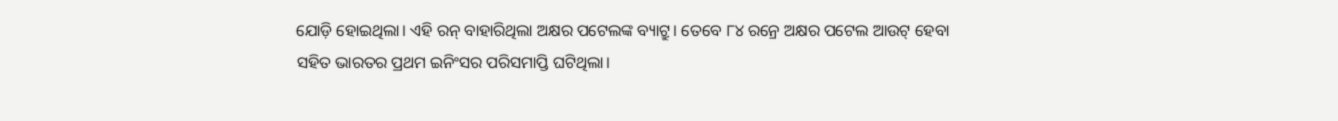ଯୋଡ଼ି ହୋଇଥିଲା। ଏହି ରନ୍ ବାହାରିଥିଲା ଅକ୍ଷର ପଟେଲଙ୍କ ବ୍ୟାଟ୍ରୁ। ତେବେ ୮୪ ରନ୍ରେ ଅକ୍ଷର ପଟେଲ ଆଉଟ୍ ହେବା ସହିତ ଭାରତର ପ୍ରଥମ ଇନିଂସର ପରିସମାପ୍ତି ଘଟିଥିଲା।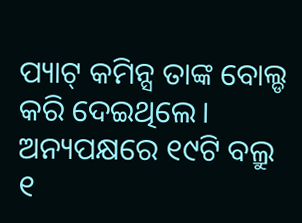ପ୍ୟାଟ୍ କମିନ୍ସ ତାଙ୍କ ବୋଲ୍ଡ କରି ଦେଇଥିଲେ। ଅନ୍ୟପକ୍ଷରେ ୧୯ଟି ବଲ୍ରୁ ୧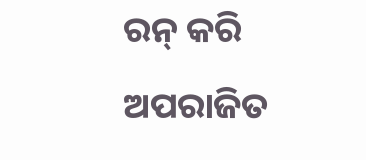ରନ୍ କରି ଅପରାଜିତ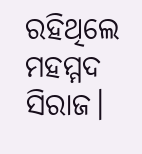ରହିଥିଲେ ମହମ୍ମଦ ସିରାଜ।